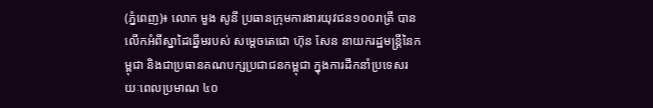(ភ្នំពេញ)៖ លោក មួង សូនី ប្រធានក្រុមការងារយុវជន១០០រាត្រី បានលើកអំពីស្នាដៃឆ្នើមរបស់ សម្តេចតេជោ ហ៊ុន សែន នាយករដ្ឋមន្ត្រីនៃកម្ពុជា និងជាប្រធានគណបក្សប្រជាជនកម្ពុជា ក្នុងការដឹកនាំប្រទេសរយៈពេលប្រមាណ ៤០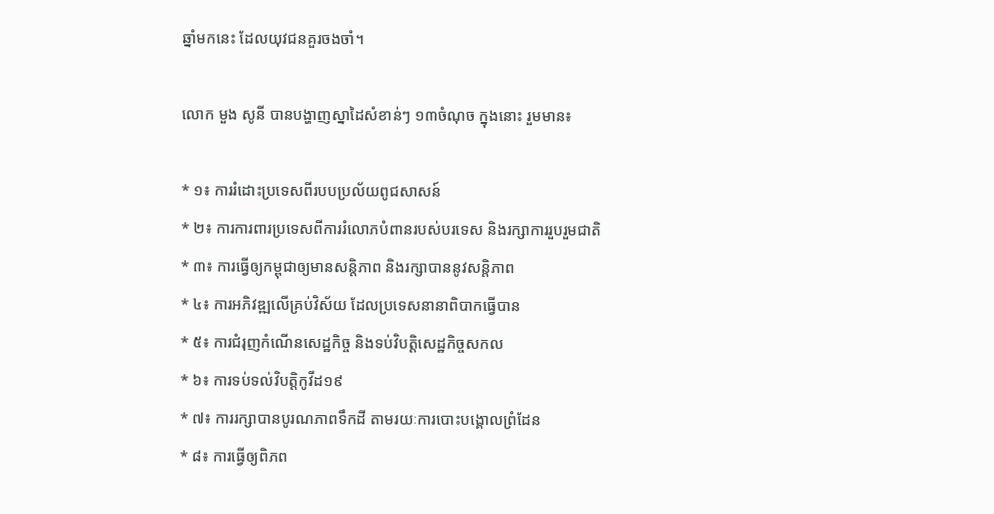ឆ្នាំមកនេះ ដែលយុវជនគួរចងចាំ។

លោក មួង សូនី បានបង្ហាញស្នាដៃសំខាន់ៗ ១៣ចំណុច ក្នុងនោះ រួមមាន៖

* ១៖ ការរំដោះប្រទេសពីរបបប្រល័យពូជសាសន៍
* ២៖ ការការពារប្រទេសពីការរំលោភបំពានរបស់បរទេស និងរក្សាការរួបរួមជាតិ
* ៣៖ ការធ្វើឲ្យកម្ពុជាឲ្យមានសន្តិភាព និងរក្សាបាននូវសន្តិភាព
* ៤៖ ការអភិវឌ្ឍលើគ្រប់វិស័យ ដែលប្រទេសនានាពិបាកធ្វើបាន
* ៥៖ ការជំរុញកំណើនសេដ្ឋកិច្ច និងទប់វិបត្តិសេដ្ឋកិច្ចសកល
* ៦៖ ការទប់ទល់វិបត្តិកូវីដ១៩
* ៧៖ ការរក្សាបានបូរណភាពទឹកដី តាមរយៈការបោះបង្គោលព្រំដែន
* ៨៖ ការធ្វើឲ្យពិភព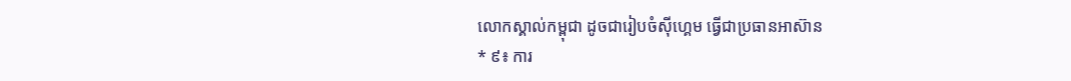លោកស្គាល់កម្ពុជា ដូចជារៀបចំស៊ីហ្គេម ធ្វើជាប្រធានអាស៊ាន
* ៩៖ ការ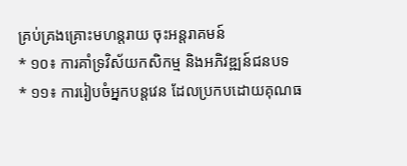គ្រប់គ្រងគ្រោះមហន្តរាយ ចុះអន្តរាគមន៍
* ១០៖ ការគាំទ្រវិស័យកសិកម្ម និងអភិវឌ្ឍន៍ជនបទ
* ១១៖ ការរៀបចំអ្នកបន្តវេន ដែលប្រកបដោយគុណធ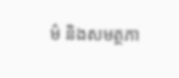ម៌ និងសមត្ថភា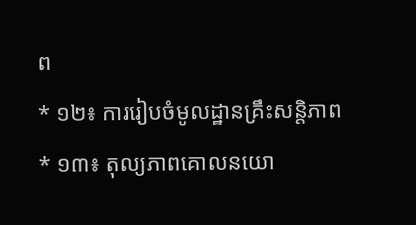ព
* ១២៖ ការរៀបចំមូលដ្ឋានគ្រឹះសន្តិភាព
* ១៣៖ តុល្យភាពគោលនយោ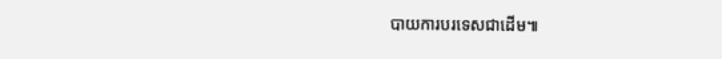បាយការបរទេសជាដើម៕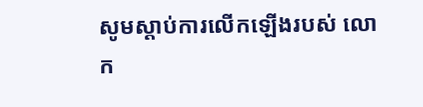សូមស្តាប់ការលើកឡើងរបស់ លោក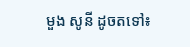មួង សូនី ដូចតទៅ៖